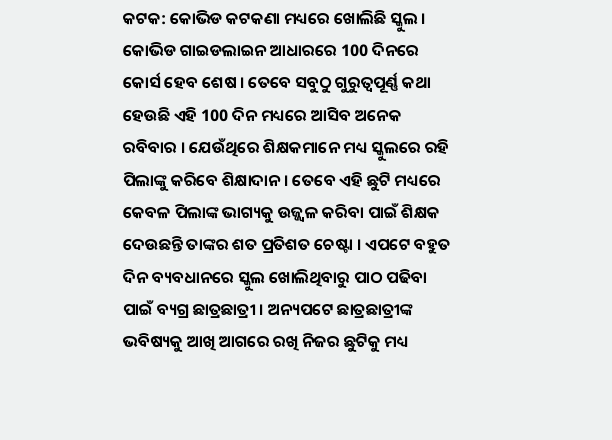କଟକ: କୋଭିଡ କଟକଣା ମଧ୍ୟରେ ଖୋଲିଛି ସ୍କୁଲ । କୋଭିଡ ଗାଇଡଲାଇନ ଆଧାରରେ 100 ଦିନରେ କୋର୍ସ ହେବ ଶେଷ । ତେବେ ସବୁଠୁ ଗୁରୁତ୍ବପୂର୍ଣ୍ଣ କଥା ହେଉଛି ଏହି 100 ଦିନ ମଧ୍ୟରେ ଆସିବ ଅନେକ ରବିବାର । ଯେଉଁଥିରେ ଶିକ୍ଷକମାନେ ମଧ୍ୟ ସ୍କୁଲରେ ରହି ପିଲାଙ୍କୁ କରିବେ ଶିକ୍ଷାଦାନ । ତେବେ ଏହି ଛୁଟି ମଧ୍ୟରେ କେବଳ ପିଲାଙ୍କ ଭାଗ୍ୟକୁ ଉଜ୍ଜ୍ବଳ କରିବା ପାଇଁ ଶିକ୍ଷକ ଦେଉଛନ୍ତି ତାଙ୍କର ଶତ ପ୍ରତିଶତ ଚେଷ୍ଟା । ଏପଟେ ବହୁତ ଦିନ ବ୍ୟବଧାନରେ ସ୍କୁଲ ଖୋଲିଥିବାରୁ ପାଠ ପଢିବା ପାଇଁ ବ୍ୟଗ୍ର ଛାତ୍ରଛାତ୍ରୀ । ଅନ୍ୟପଟେ ଛାତ୍ରଛାତ୍ରୀଙ୍କ ଭବିଷ୍ୟକୁ ଆଖି ଆଗରେ ରଖି ନିଜର ଛୁଟିକୁ ମଧ୍ୟ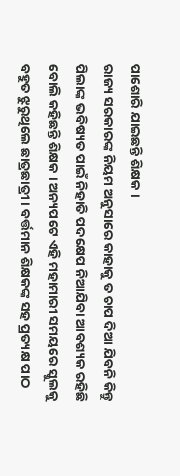ପାଶୋରି ଯାଇଛନ୍ତି ଶିକ୍ଷକ ।
ରାଜ୍ୟ ସରକାରଙ୍କ ନିୟମ ଅନୁସାରେ କାହାକୁ ତ ଚାପ ଦିଆ ଯିବନି କିନ୍ତୁ ପିଲାଙ୍କ ଭବିଷ୍ୟତ ପାଇଁ ନିହାତି ପଦକ୍ଷେପ ନିଆଯିବା ଆବଶ୍ୟକ ରହିଛି ବୋଲି କହିଛନ୍ତି ଶିକ୍ଷକ । ଅନ୍ୟପଟେ ଏହି ମହାମାରୀ ସମୟରେ ସ୍କୁଲକୁ ବହୁତ ଝୁରୁଥିଲେ ଛାତ୍ରଛାତ୍ରୀ । ବର୍ତ୍ତମାନ ଶିକ୍ଷକଙ୍କ ସହ ପ୍ରତ୍ୟକ୍ଷ ପାଠ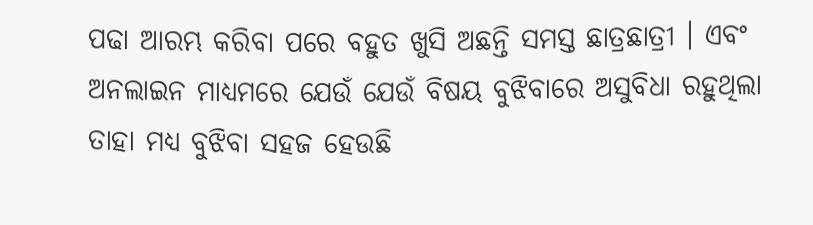ପଢା ଆରମ୍ଭ କରିବା ପରେ ବହୁତ ଖୁସି ଅଛନ୍ତି ସମସ୍ତ ଛାତ୍ରଛାତ୍ରୀ । ଏବଂ ଅନଲାଇନ ମାଧ୍ୟମରେ ଯେଉଁ ଯେଉଁ ବିଷୟ ବୁଝିବାରେ ଅସୁବିଧା ରହୁଥିଲା ତାହା ମଧ୍ୟ ବୁଝିବା ସହଜ ହେଉଛି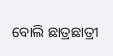ବୋଲି ଛାତ୍ରଛାତ୍ରୀ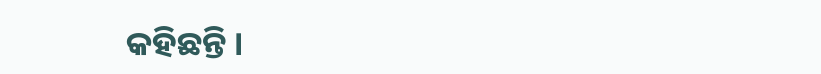କହିଛନ୍ତି ।